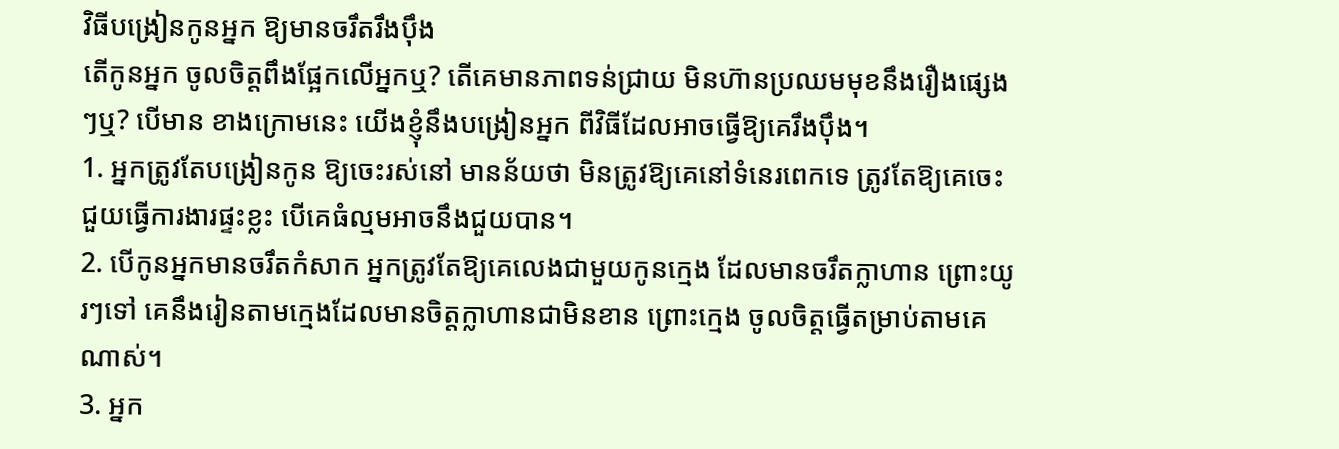វិធីបង្រៀនកូនអ្នក ឱ្យមានចរឹតរឹងប៉ឹង
តើកូនអ្នក ចូលចិត្តពឹងផ្អែកលើអ្នកឬ? តើគេមានភាពទន់ជ្រាយ មិនហ៊ានប្រឈមមុខនឹងរឿងផ្សេងៗឬ? បើមាន ខាងក្រោមនេះ យើងខ្ញុំនឹងបង្រៀនអ្នក ពីវិធីដែលអាចធ្វើឱ្យគេរឹងប៉ឹង។
1. អ្នកត្រូវតែបង្រៀនកូន ឱ្យចេះរស់នៅ មានន័យថា មិនត្រូវឱ្យគេនៅទំនេរពេកទេ ត្រូវតែឱ្យគេចេះជួយធ្វើការងារផ្ទះខ្លះ បើគេធំល្មមអាចនឹងជួយបាន។
2. បើកូនអ្នកមានចរឹតកំសាក អ្នកត្រូវតែឱ្យគេលេងជាមួយកូនក្មេង ដែលមានចរឹតក្លាហាន ព្រោះយូរៗទៅ គេនឹងរៀនតាមក្មេងដែលមានចិត្តក្លាហានជាមិនខាន ព្រោះក្មេង ចូលចិត្តធ្វើតម្រាប់តាមគេណាស់។
3. អ្នក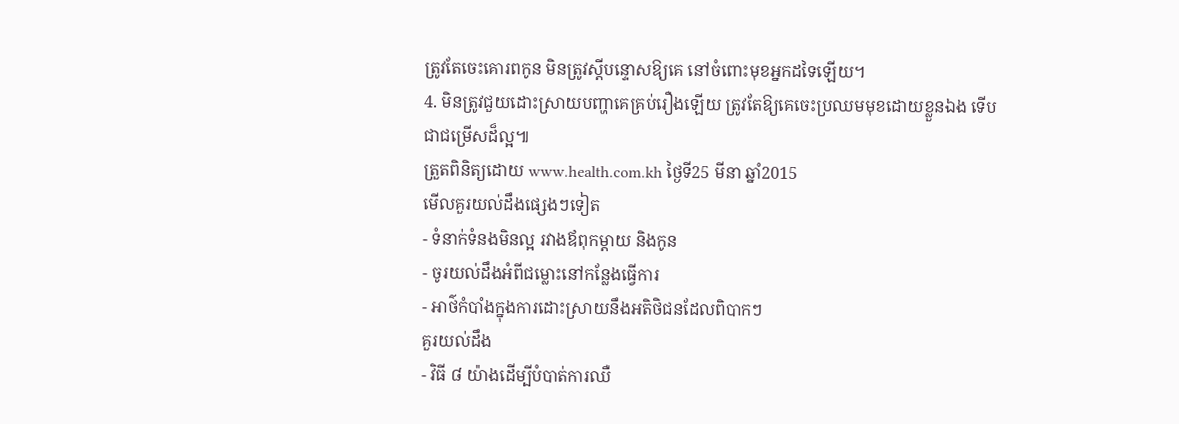ត្រូវតែចេះគោរពកូន មិនត្រូវស្តីបន្ទោសឱ្យគេ នៅចំពោះមុខអ្នកដទៃឡើយ។
4. មិនត្រូវជួយដោះស្រាយបញ្ហាគេគ្រប់រឿងឡើយ ត្រូវតែឱ្យគេចេះប្រឈមមុខដោយខ្លួនឯង ទើបជាជម្រើសដ៏ល្អ៕
ត្រួតពិនិត្យដោយ www.health.com.kh ថ្ងៃទី25 មីនា ឆ្នាំ2015
មើលគួរយល់ដឹងផ្សេងៗទៀត
- ទំនាក់ទំនងមិនល្អ រវាងឪពុកម្តាយ និងកូន
- ចូរយល់ដឹងអំពីជម្លោះនៅកន្លែងធ្វើការ
- អាថ៌កំបាំងក្នុងការដោះស្រាយនឹងអតិថិជនដែលពិបាកៗ
គួរយល់ដឹង
- វិធី ៨ យ៉ាងដើម្បីបំបាត់ការឈឺ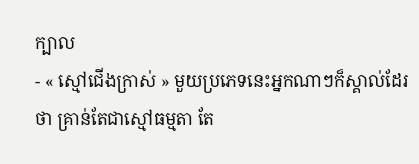ក្បាល
- « ស្មៅជើងក្រាស់ » មួយប្រភេទនេះអ្នកណាៗក៏ស្គាល់ដែរថា គ្រាន់តែជាស្មៅធម្មតា តែ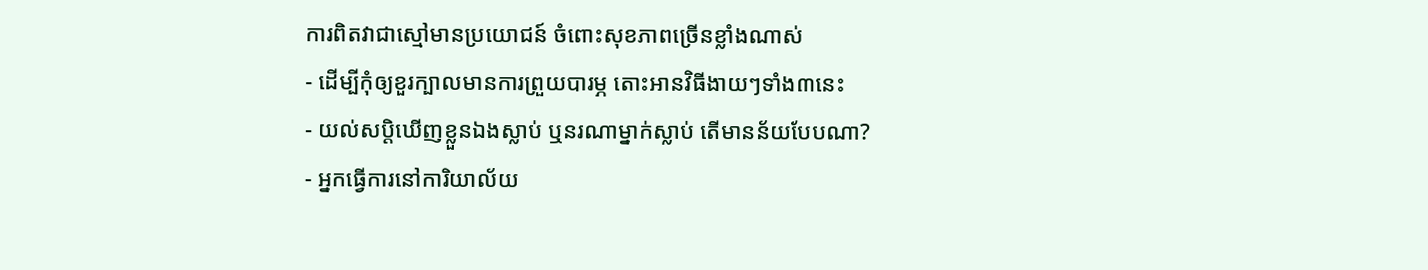ការពិតវាជាស្មៅមានប្រយោជន៍ ចំពោះសុខភាពច្រើនខ្លាំងណាស់
- ដើម្បីកុំឲ្យខួរក្បាលមានការព្រួយបារម្ភ តោះអានវិធីងាយៗទាំង៣នេះ
- យល់សប្តិឃើញខ្លួនឯងស្លាប់ ឬនរណាម្នាក់ស្លាប់ តើមានន័យបែបណា?
- អ្នកធ្វើការនៅការិយាល័យ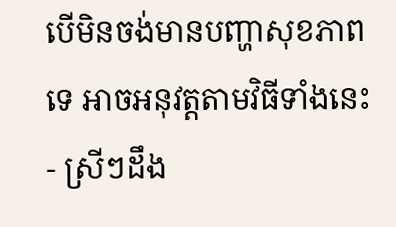បើមិនចង់មានបញ្ហាសុខភាពទេ អាចអនុវត្តតាមវិធីទាំងនេះ
- ស្រីៗដឹង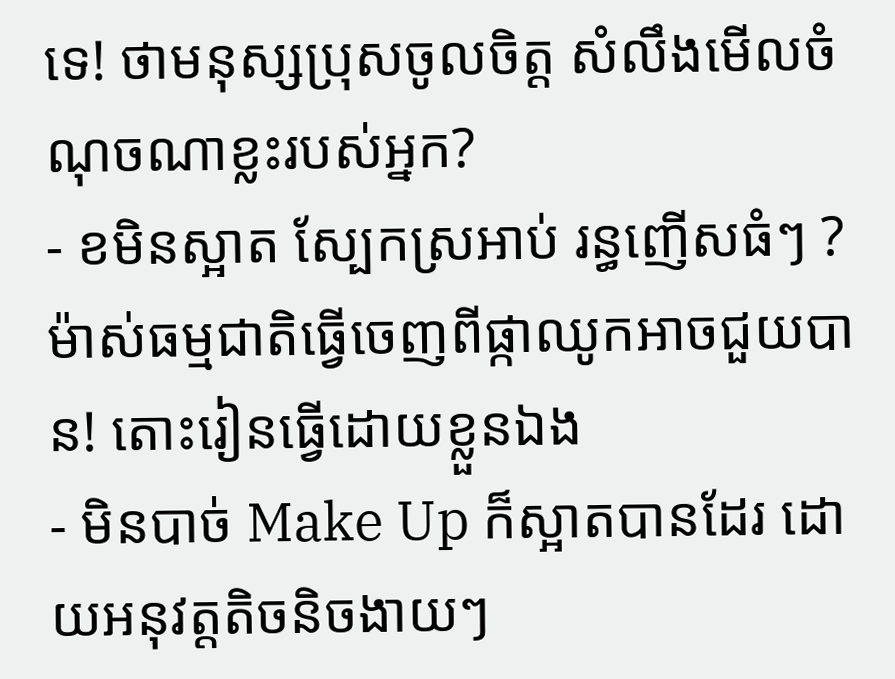ទេ! ថាមនុស្សប្រុសចូលចិត្ត សំលឹងមើលចំណុចណាខ្លះរបស់អ្នក?
- ខមិនស្អាត ស្បែកស្រអាប់ រន្ធញើសធំៗ ? ម៉ាស់ធម្មជាតិធ្វើចេញពីផ្កាឈូកអាចជួយបាន! តោះរៀនធ្វើដោយខ្លួនឯង
- មិនបាច់ Make Up ក៏ស្អាតបានដែរ ដោយអនុវត្តតិចនិចងាយៗ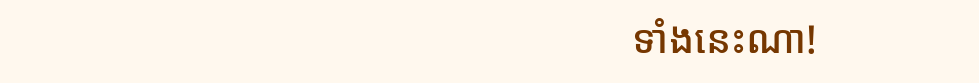ទាំងនេះណា!